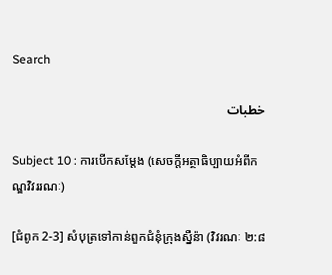Search

خطبات

Subject 10 : ការបើកសម្តែង (សេចក្តីអត្ថាធិប្បាយអំពីកណ្ឌវិវររណៈ)

[ជំពូក 2-3] សំបុត្រទៅកាន់ពួកជំនុំក្រុងស្នឺន៉ា (វិវរណៈ ២:៨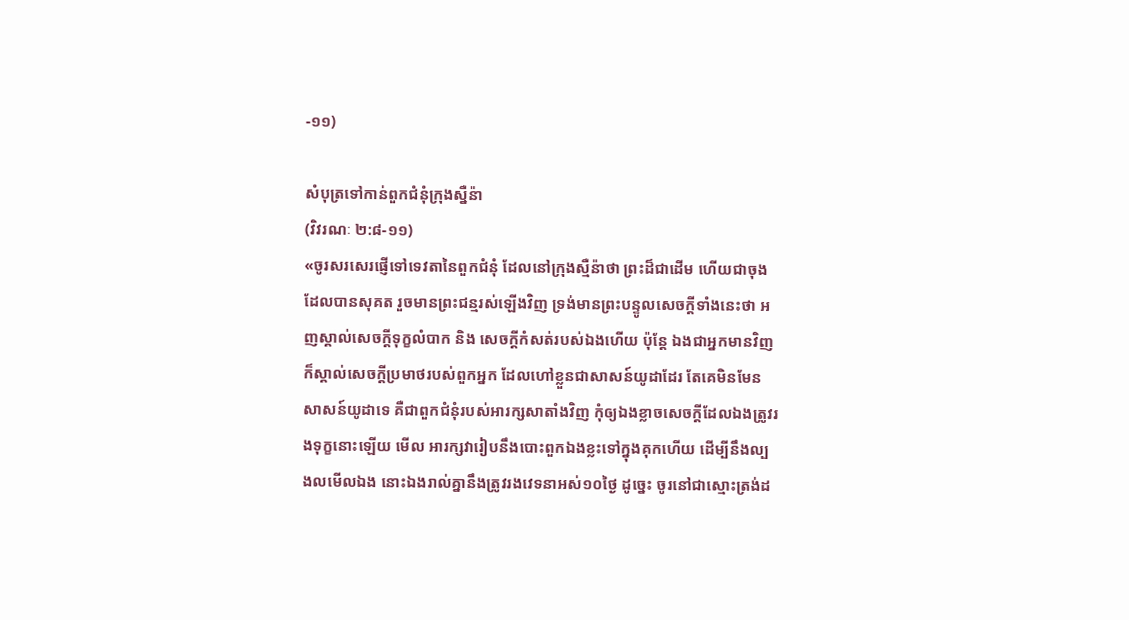-១១)

សំបុត្រទៅកាន់ពួកជំនុំក្រុងស្នឺន៉ា
(វិវរណៈ ២:៨-១១)
«ចូរសរសេរផ្ញើទៅទេវតានៃពួកជំនុំ ដែលនៅក្រុងស្មឺន៉ាថា ព្រះដ៏ជាដើម ហើយជាចុង ដែលបានសុគត រួចមានព្រះជន្មរស់ឡើងវិញ ទ្រង់មានព្រះបន្ទូលសេចក្តីទាំងនេះថា អញស្គាល់សេចក្តីទុក្ខលំបាក និង សេចក្តីកំសត់របស់ឯងហើយ ប៉ុន្តែ ឯងជាអ្នកមានវិញ ក៏ស្គាល់សេចក្តីប្រមាថរបស់ពួកអ្នក ដែលហៅខ្លួនជាសាសន៍យូដាដែរ តែគេមិនមែនសាសន៍យូដាទេ គឺជាពួកជំនុំរបស់អារក្សសាតាំងវិញ កុំឲ្យឯងខ្លាចសេចក្តីដែលឯងត្រូវរងទុក្ខនោះឡើយ មើល អារក្សវារៀបនឹងបោះពួកឯងខ្លះទៅក្នុងគុកហើយ ដើម្បីនឹងល្បងលមើលឯង នោះឯងរាល់គ្នានឹងត្រូវរងវេទនាអស់១០ថ្ងៃ ដូច្នេះ ចូរនៅជាស្មោះត្រង់ដ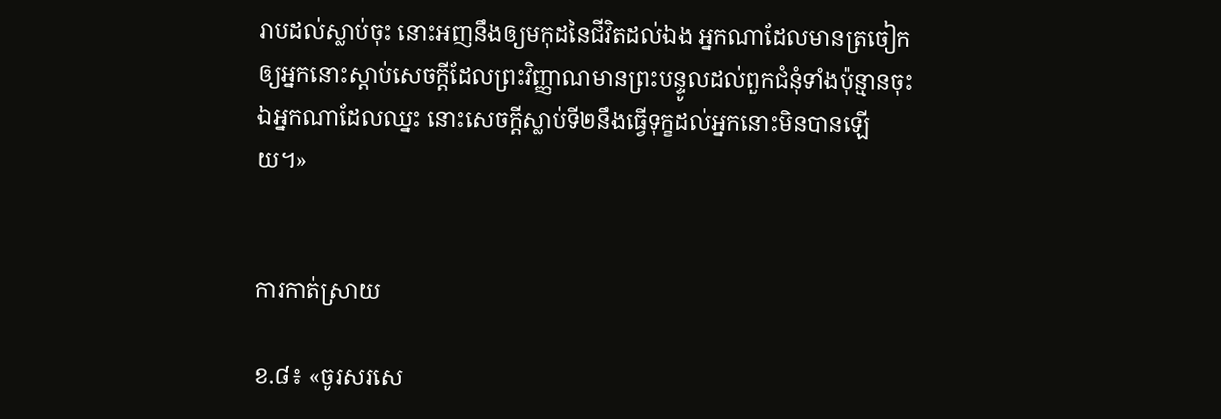រាបដល់ស្លាប់ចុះ នោះអញនឹងឲ្យមកុដនៃជីវិតដល់ឯង អ្នកណាដែលមានត្រចៀក ឲ្យអ្នកនោះស្តាប់សេចក្តីដែលព្រះវិញ្ញាណមានព្រះបន្ទូលដល់ពួកជំនុំទាំងប៉ុន្មានចុះ ឯអ្នកណាដែលឈ្នះ នោះសេចក្តីស្លាប់ទី២នឹងធ្វើទុក្ខដល់អ្នកនោះមិនបានឡើយ។»


ការកាត់ស្រាយ

ខ.៨៖ «ចូរសរសេ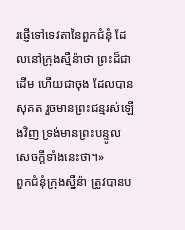រផ្ញើទៅទេវតានៃពួកជំនុំ ដែលនៅក្រុងស្មឺន៉ាថា ព្រះដ៏ជាដើម ហើយជាចុង ដែលបានសុគត រួចមានព្រះជន្មរស់ឡើងវិញ ទ្រង់មានព្រះបន្ទូលសេចក្តីទាំងនេះថា។»
ពួកជំនុំក្រុងស្នឺន៉ា ត្រូវបានប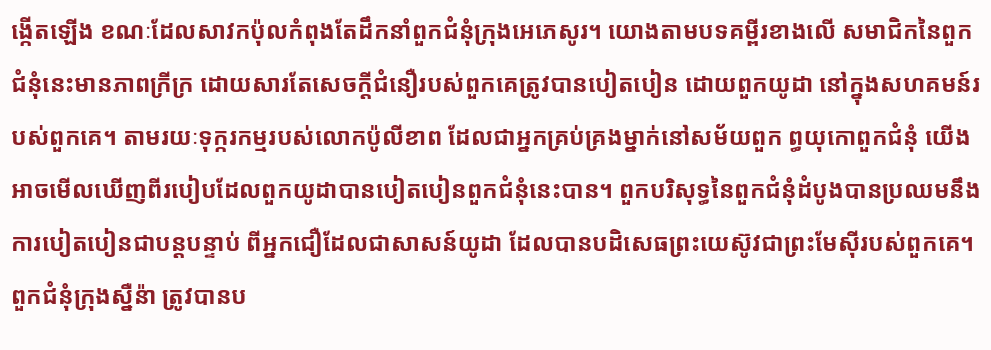ង្កើតឡើង ខណៈដែលសាវកប៉ុលកំពុងតែដឹកនាំពួកជំនុំក្រុងអេភេសូរ។ យោងតាមបទគម្ពីរខាងលើ សមាជិកនៃពួកជំនុំនេះមានភាពក្រីក្រ ដោយសារតែសេចក្តីជំនឿរបស់ពួកគេត្រូវបានបៀតបៀន ដោយពួកយូដា នៅក្នុងសហគមន៍របស់ពួកគេ។ តាមរយៈទុក្ករកម្មរបស់លោកប៉ូលីខាព ដែលជាអ្នកគ្រប់គ្រងម្នាក់នៅសម័យពួក ព្ធយុកោពួកជំនុំ យើងអាចមើលឃើញពីរបៀបដែលពួកយូដាបានបៀតបៀនពួកជំនុំនេះបាន។ ពួកបរិសុទ្ធនៃពួកជំនុំដំបូងបានប្រឈមនឹងការបៀតបៀនជាបន្តបន្ទាប់ ពីអ្នកជឿដែលជាសាសន៍យូដា ដែលបានបដិសេធព្រះយេស៊ូវជាព្រះមែស៊ីរបស់ពួកគេ។
ពួកជំនុំក្រុងស្នឺន៉ា ត្រូវបានប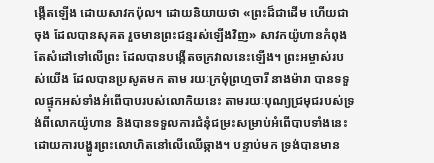ង្កើតឡើង ដោយសាវកប៉ុល។ ដោយនិយាយថា «ព្រះដ៏ជាដើម ហើយជាចុង ដែលបានសុគត រួចមានព្រះជន្មរស់ឡើងវិញ» សាវកយ៉ូហានកំពុងតែសំដៅទៅលើព្រះ ដែលបានបង្កើតចក្រវាលនេះឡើង។ ព្រះអម្ចាស់របស់យើង ដែលបានប្រសូតមក តាម រយៈក្រមុំព្រហ្មចារី នាងម៉ារា បានទទួលផ្ទុកអស់ទាំងអំពើបាបរបស់លោកិយនេះ តាមរយៈបុណ្យជ្រមុជរបស់ទ្រង់ពីលោកយ៉ូហាន និងបានទទួលការជំនុំជម្រះសម្រាប់អំពើបាបទាំងនេះ ដោយការបង្ហូរព្រះលោហិតនៅលើឈើឆ្កាង។ បន្ទាប់មក ទ្រង់បានមាន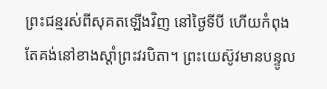ព្រះជន្មរស់ពីសុគតឡើងវិញ នៅថ្ងៃទីបី ហើយកំពុងតែគង់នៅខាងស្តាំព្រះវរបិតា។ ព្រះយេស៊ូវមានបន្ទូល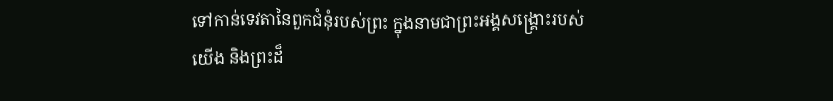ទៅកាន់ទេវតានៃពួកជំនុំរបស់ព្រះ ក្នុងនាមជាព្រះអង្គសង្រ្គោះរបស់យើង និងព្រះដ៏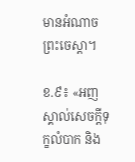មានអំណាចព្រះចេស្តា។

ខ.៩៖ «អញស្គាល់សេចក្តីទុក្ខលំបាក និង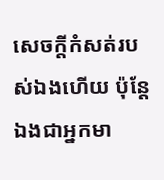សេចក្តីកំសត់របស់ឯងហើយ ប៉ុន្តែ ឯងជាអ្នកមា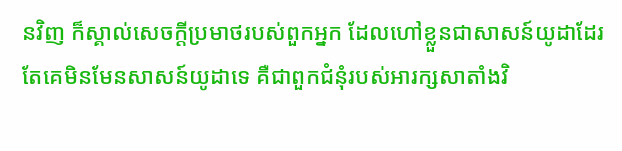នវិញ ក៏ស្គាល់សេចក្តីប្រមាថរបស់ពួកអ្នក ដែលហៅខ្លួនជាសាសន៍យូដាដែរ តែគេមិនមែនសាសន៍យូដាទេ គឺជាពួកជំនុំរបស់អារក្សសាតាំងវិ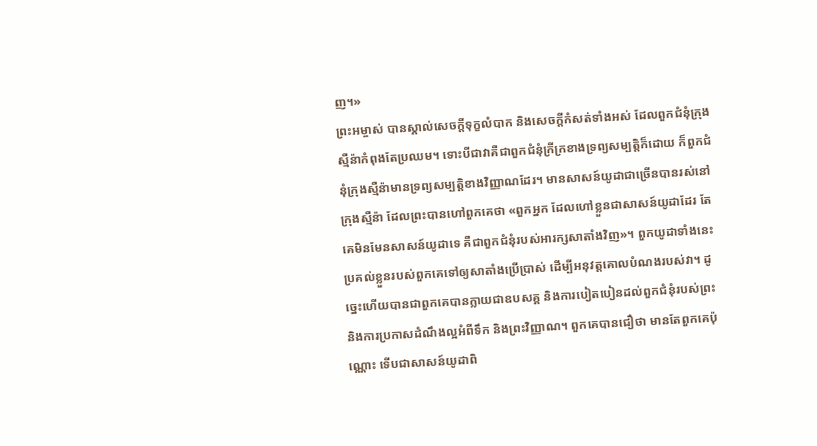ញ។»
ព្រះអម្ចាស់ បានស្គាល់សេចក្តីទុក្ខលំបាក និងសេចក្តីកំសត់ទាំងអស់ ដែលពួកជំនុំក្រុងស្មឺន៉ាកំពុងតែប្រឈម។ ទោះបីជាវាគឺជាពួកជំនុំក្រីក្រខាងទ្រព្យសម្បត្តិក៏ដោយ ក៏ពួកជំនុំក្រុងស្មឺន៉ាមានទ្រព្យសម្បត្តិខាងវិញ្ញាណដែរ។ មានសាសន៍យូដាជាច្រើនបានរស់នៅក្រុងស្មឺន៉ា ដែលព្រះបានហៅពួកគេថា «ពួកអ្នក ដែលហៅខ្លួនជាសាសន៍យូដាដែរ តែគេមិនមែនសាសន៍យូដាទេ គឺជាពួកជំនុំរបស់អារក្សសាតាំងវិញ»។ ពួកយូដាទាំងនេះប្រគល់ខ្លួនរបស់ពួកគេទៅឲ្យសាតាំងប្រើប្រាស់ ដើម្បីអនុវត្តគោលបំណងរបស់វា។ ដូច្នេះហើយបានជាពួកគេបានក្លាយជាឧបសគ្គ និងការបៀតបៀនដល់ពួកជំនុំរបស់ព្រះ និងការប្រកាសដំណឹងល្អអំពីទឹក និងព្រះវិញ្ញាណ។ ពួកគេបានជឿថា មានតែពួកគេប៉ុណ្ណោះ ទើបជាសាសន៍យូដាពិ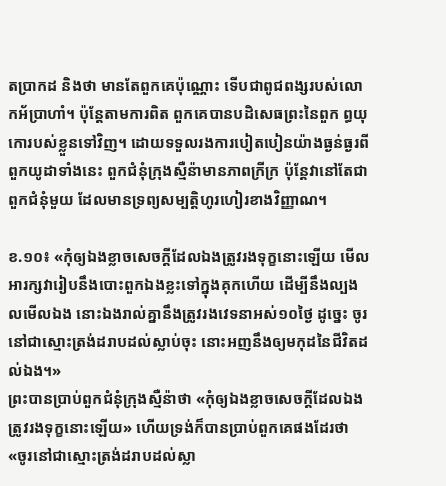តប្រាកដ និងថា មានតែពួកគេប៉ុណ្ណោះ ទើបជាពូជពង្សរបស់លោកអ័ប្រាហាំ។ ប៉ុន្តែតាមការពិត ពួកគេបានបដិសេធព្រះនៃពួក ព្ធយុកោរបស់ខ្លួនទៅវិញ។ ដោយទទួលរងការបៀតបៀនយ៉ាងធ្ងន់ធ្ងរពីពួកយូដាទាំងនេះ ពួកជំនុំក្រុងស្មឺន៉ាមានភាពក្រីក្រ ប៉ុន្តែវានៅតែជាពួកជំនុំមួយ ដែលមានទ្រព្យសម្បត្តិហូរហៀរខាងវិញ្ញាណ។

ខ.១០៖ «កុំឲ្យឯងខ្លាចសេចក្តីដែលឯងត្រូវរងទុក្ខនោះឡើយ មើល អារក្សវារៀបនឹងបោះពួកឯងខ្លះទៅក្នុងគុកហើយ ដើម្បីនឹងល្បងលមើលឯង នោះឯងរាល់គ្នានឹងត្រូវរងវេទនាអស់១០ថ្ងៃ ដូច្នេះ ចូរនៅជាស្មោះត្រង់ដរាបដល់ស្លាប់ចុះ នោះអញនឹងឲ្យមកុដនៃជីវិតដល់ឯង។»
ព្រះបានប្រាប់ពួកជំនុំក្រុងស្មឺន៉ាថា «កុំឲ្យឯងខ្លាចសេចក្តីដែលឯងត្រូវរងទុក្ខនោះឡើយ» ហើយទ្រង់ក៏បានប្រាប់ពួកគេផងដែរថា «ចូរនៅជាស្មោះត្រង់ដរាបដល់ស្លា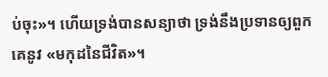ប់ចុះ»។ ហើយទ្រង់បានសន្យាថា ទ្រង់នឹងប្រទានឲ្យពួកគេនូវ «មកុដនៃជីវិត»។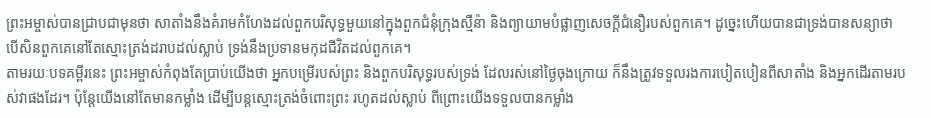ព្រះអម្ចាស់បានជ្រាបជាមុនថា សាតាំងនឹងគំរាមកំហែងដល់ពួកបរិសុទ្ធមួយនៅក្នុងពួកជំនុំក្រុងស្មឺន៉ា និងព្យាយាមបំផ្លាញសេចក្តីជំនឿរបស់ពួកគេ។ ដូច្នេះហើយបានជាទ្រង់បានសន្យាថា បើសិនពួកគេនៅតែស្មោះត្រង់ដរាបដល់ស្លាប់ ទ្រង់នឹងប្រទានមកុដជីវិតដល់ពួកគេ។
តាមរយៈបទគម្ពីរនេះ ព្រះអម្ចាស់កំពុងតែប្រាប់យើងថា អ្នកបម្រើរបស់ព្រះ និងពួកបរិសុទ្ធរបស់ទ្រង់ ដែលរស់នៅថ្ងៃចុងក្រោយ ក៏នឹងត្រូវទទួលរងការបៀតបៀនពីសាតាំង និងអ្នកដើរតាមរបស់វាផងដែរ។ ប៉ុន្តែយើងនៅតែមានកម្លាំង ដើម្បីបន្តស្មោះត្រង់ចំពោះព្រះ រហូតដល់ស្លាប់ ពីព្រោះយើងទទួលបានកម្លាំង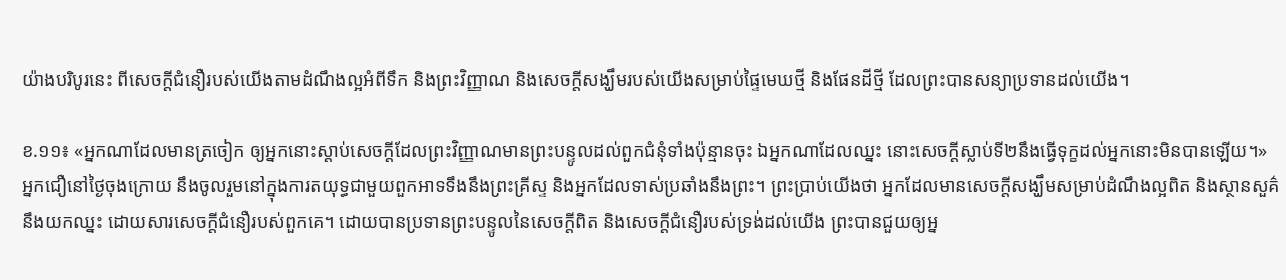យ៉ាងបរិបូរនេះ ពីសេចក្តីជំនឿរបស់យើងតាមដំណឹងល្អអំពីទឹក និងព្រះវិញ្ញាណ និងសេចក្តីសង្ឃឹមរបស់យើងសម្រាប់ផ្ទៃមេឃថ្មី និងផែនដីថ្មី ដែលព្រះបានសន្យាប្រទានដល់យើង។

ខ.១១៖ «អ្នកណាដែលមានត្រចៀក ឲ្យអ្នកនោះស្តាប់សេចក្តីដែលព្រះវិញ្ញាណមានព្រះបន្ទូលដល់ពួកជំនុំទាំងប៉ុន្មានចុះ ឯអ្នកណាដែលឈ្នះ នោះសេចក្តីស្លាប់ទី២នឹងធ្វើទុក្ខដល់អ្នកនោះមិនបានឡើយ។»
អ្នកជឿនៅថ្ងៃចុងក្រោយ នឹងចូលរួមនៅក្នុងការតយុទ្ធជាមួយពួកអាទទឹងនឹងព្រះគ្រីស្ទ និងអ្នកដែលទាស់ប្រឆាំងនឹងព្រះ។ ព្រះប្រាប់យើងថា អ្នកដែលមានសេចក្តីសង្ឃឹមសម្រាប់ដំណឹងល្អពិត និងស្ថានសួគ៌ នឹងយកឈ្នះ ដោយសារសេចក្តីជំនឿរបស់ពួកគេ។ ដោយបានប្រទានព្រះបន្ទូលនៃសេចក្តីពិត និងសេចក្តីជំនឿរបស់ទ្រង់ដល់យើង ព្រះបានជួយឲ្យអ្ន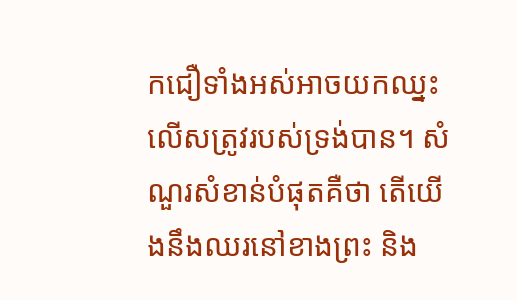កជឿទាំងអស់អាចយកឈ្នះលើសត្រូវរបស់ទ្រង់បាន។ សំណួរសំខាន់បំផុតគឺថា តើយើងនឹងឈរនៅខាងព្រះ និង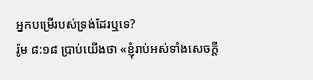អ្នកបម្រើរបស់ទ្រង់ដែរឬទេ?
រ៉ូម ៨:១៨ ប្រាប់យើងថា «ខ្ញុំរាប់អស់ទាំងសេចក្តី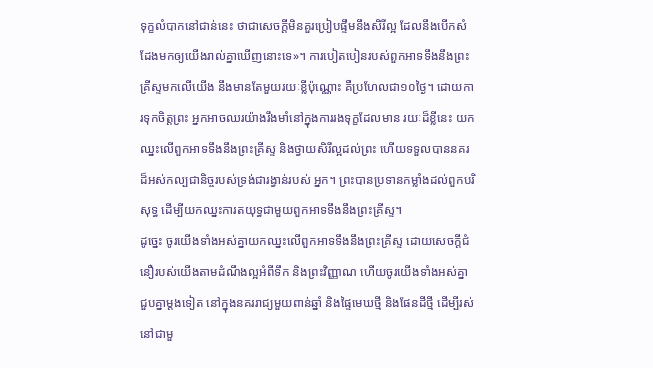ទុក្ខលំបាកនៅជាន់នេះ ថាជាសេចក្តីមិនគួរប្រៀបផ្ទឹមនឹងសិរីល្អ ដែលនឹងបើកសំដែងមកឲ្យយើងរាល់គ្នាឃើញនោះទេ»។ ការបៀតបៀនរបស់ពួកអាទទឹងនឹងព្រះ គ្រីស្ទមកលើយើង នឹងមានតែមួយរយៈខ្លីប៉ុណ្ណោះ គឺប្រហែលជា១០ថ្ងៃ។ ដោយការទុកចិត្តព្រះ អ្នកអាចឈរយ៉ាងរឹងមាំនៅក្នុងការរងទុក្ខដែលមាន រយៈដ៏ខ្លីនេះ យកឈ្នះលើពួកអាទទឹងនឹងព្រះគ្រីស្ទ និងថ្វាយសិរីល្អដល់ព្រះ ហើយទទួលបាននគរដ៏អស់កល្បជានិច្ចរបស់ទ្រង់ជារង្វាន់របស់ អ្នក។ ព្រះបានប្រទានកម្លាំងដល់ពួកបរិសុទ្ធ ដើម្បីយកឈ្នះការតយុទ្ធជាមួយពួកអាទទឹងនឹងព្រះគ្រីស្ទ។
ដូច្នេះ ចូរយើងទាំងអស់គ្នាយកឈ្នះលើពួកអាទទឹងនឹងព្រះគ្រីស្ទ ដោយសេចក្តីជំនឿរបស់យើងតាមដំណឹងល្អអំពីទឹក និងព្រះវិញ្ញាណ ហើយចូរយើងទាំងអស់គ្នាជួបគ្នាម្តងទៀត នៅក្នុងនគររាជ្យមួយពាន់ឆ្នាំ និងផ្ទៃមេឃថ្មី និងផែនដីថ្មី ដើម្បីរស់នៅជាមួ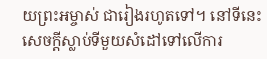យព្រះអម្ចាស់ ជារៀងរហូតទៅ។ នៅទីនេះ សេចក្តីស្លាប់ទីមួយសំដៅទៅលើការ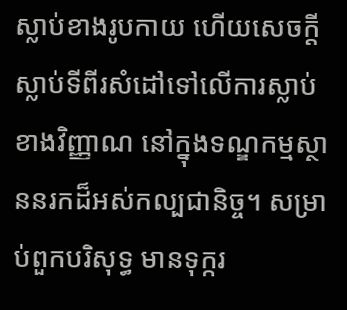ស្លាប់ខាងរូបកាយ ហើយសេចក្តីស្លាប់ទីពីរសំដៅទៅលើការស្លាប់ខាងវិញ្ញាណ នៅក្នុងទណ្ឌកម្មស្ថាននរកដ៏អស់កល្បជានិច្ច។ សម្រាប់ពួកបរិសុទ្ធ មានទុក្ករ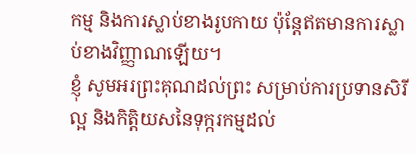កម្ម និងការស្លាប់ខាងរូបកាយ ប៉ុន្តែឥតមានការស្លាប់ខាងវិញ្ញាណឡើយ។
ខ្ញុំ សូមអរព្រះគុណដល់ព្រះ សម្រាប់ការប្រទានសិរីល្អ និងកិត្តិយសនៃទុក្ករកម្មដល់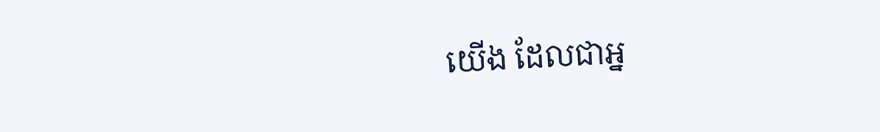យើង ដែលជាអ្ន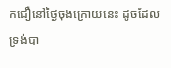កជឿនៅថ្ងៃចុងក្រោយនេះ ដូចដែលទ្រង់បា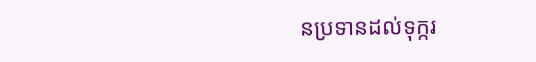នប្រទានដល់ទុក្ករ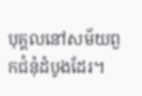បុគ្គលនៅសម័យពួកជំនុំដំបូងដែរ។